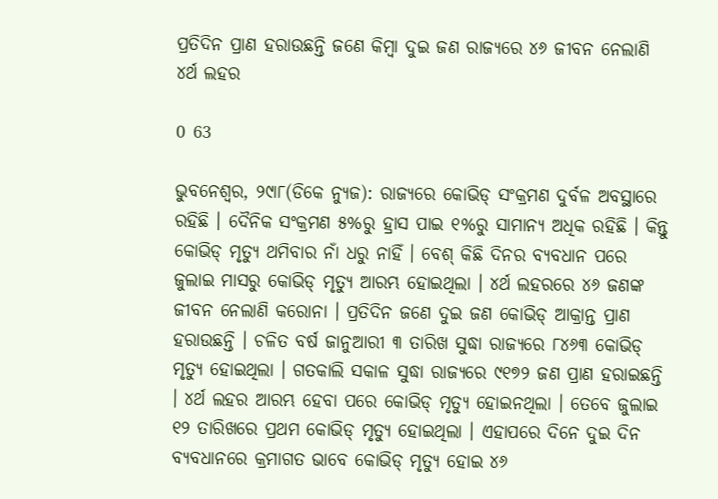ପ୍ରତିଦିନ ପ୍ରାଣ ହରାଉଛନ୍ତି ଜଣେ କିମ୍ବା ଦୁଇ ଜଣ ରାଜ୍ୟରେ ୪୬ ଜୀବନ ନେଲାଣି ୪ର୍ଥ ଲହର

0 63

ଭୁବନେଶ୍ୱର, ୨୯ା୮(ଡିକେ ନ୍ୟୁଜ): ରାଜ୍ୟରେ କୋଭିଡ୍ ସଂକ୍ରମଣ ଦୁର୍ବଳ ଅବସ୍ଥାରେ ରହିଛି । ଦୈନିକ ସଂକ୍ରମଣ ୫%ରୁ ହ୍ରାସ ପାଇ ୧%ରୁ ସାମାନ୍ୟ ଅଧିକ ରହିଛି । କିନ୍ତୁ କୋଭିଡ୍ ମୃତ୍ୟୁ ଥମିବାର ନାଁ ଧରୁ ନାହିଁ । ବେଶ୍ କିଛି ଦିନର ବ୍ୟବଧାନ ପରେ ଜୁଲାଇ ମାସରୁ କୋଭିଡ୍ ମୃତ୍ୟୁ ଆରମ୍ଭ ହୋଇଥିଲା । ୪ର୍ଥ ଲହରରେ ୪୬ ଜଣଙ୍କ ଜୀବନ ନେଲାଣି କରୋନା । ପ୍ରତିଦିନ ଜଣେ ଦୁଇ ଜଣ କୋଭିଡ୍ ଆକ୍ରାନ୍ତ ପ୍ରାଣ ହରାଉଛନ୍ତି । ଚଳିତ ବର୍ଷ ଜାନୁଆରୀ ୩ ତାରିଖ ସୁଦ୍ଧା ରାଜ୍ୟରେ ୮୪୬୩ କୋଭିଡ୍‌ ମୃତ୍ୟୁ ହୋଇଥିଲା । ଗତକାଲି ସକାଳ ସୁଦ୍ଧା ରାଜ୍ୟରେ ୯୧୭୨ ଜଣ ପ୍ରାଣ ହରାଇଛନ୍ତି । ୪ର୍ଥ ଲହର ଆରମ୍ଭ ହେବା ପରେ କୋଭିଡ୍ ମୃତ୍ୟୁ ହୋଇନଥିଲା । ତେବେ ଜୁଲାଇ ୧୨ ତାରିଖରେ ପ୍ରଥମ କୋଭିଡ୍ ମୃତ୍ୟୁ ହୋଇଥିଲା । ଏହାପରେ ଦିନେ ଦୁଇ ଦିନ ବ୍ୟବଧାନରେ କ୍ରମାଗତ ଭାବେ କୋଭିଡ୍ ମୃତ୍ୟୁ ହୋଇ ୪୬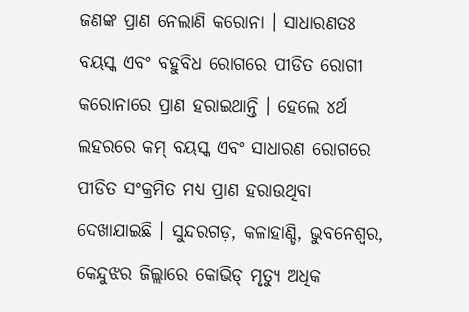ଜଣଙ୍କ ପ୍ରାଣ ନେଲାଣି କରୋନା । ସାଧାରଣତଃ ବୟସ୍କ ଏବଂ ବହୁବିଧ ରୋଗରେ ପୀଡିତ ରୋଗୀ କରୋନାରେ ପ୍ରାଣ ହରାଇଥାନ୍ତି । ହେଲେ ୪ର୍ଥ ଲହରରେ କମ୍ ବୟସ୍କ ଏବଂ ସାଧାରଣ ରୋଗରେ ପୀଡିତ ସଂକ୍ରମିତ ମଧ୍ୟ ପ୍ରାଣ ହରାଉଥିବା ଦେଖାଯାଇଛି । ସୁନ୍ଦରଗଡ଼, କଳାହାଣ୍ଡି, ଭୁବନେଶ୍ୱର, କେନ୍ଦୁଝର ଜିଲ୍ଲାରେ କୋଭିଡ୍ ମୃତ୍ୟୁ ଅଧିକ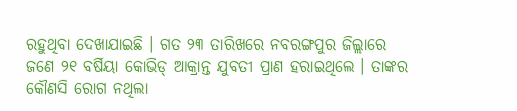ରହୁଥିବା ଦେଖାଯାଇଛି । ଗତ ୨୩ ତାରିଖରେ ନବରଙ୍ଗପୁର ଜିଲ୍ଲାରେ ଜଣେ ୨୧ ବର୍ଷିୟା କୋଭିଡ୍ ଆକ୍ରାନ୍ତ ଯୁବତୀ ପ୍ରାଣ ହରାଇଥିଲେ । ତାଙ୍କର କୌଣସି ରୋଗ ନଥିଲା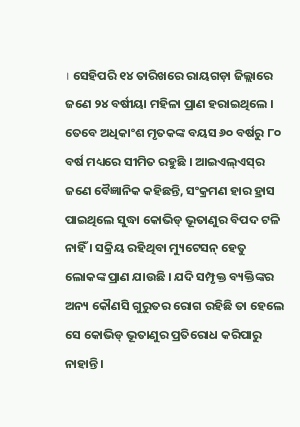। ସେହିପରି ୧୪ ତାରିଖରେ ରାୟଗଡ଼ା ଜିଲ୍ଲାରେ ଜଣେ ୨୪ ବର୍ଷୀୟା ମହିଳା ପ୍ରାଣ ହରାଇଥିଲେ । ତେବେ ଅଧିକାଂଶ ମୃତକଙ୍କ ବୟସ ୬୦ ବର୍ଷରୁ ୮୦ ବର୍ଷ ମଧ୍ୟରେ ସୀମିତ ରହୁଛି । ଆଇଏଲ୍‌ଏସ୍‌ର ଜଣେ ବୈଜ୍ଞାନିକ କହିଛନ୍ତି, ସଂକ୍ରମଣ ହାର ହ୍ରାସ ପାଇଥିଲେ ସୁଦ୍ଧା କୋଭିଡ୍ ଭୂତାଣୁର ବିପଦ ଟଳି ନାହିଁ । ସକ୍ରିୟ ରହିଥିବା ମ୍ୟୁଟେସନ୍‌ ହେତୁ ଲୋକଙ୍କ ପ୍ରାଣ ଯାଉଛି । ଯଦି ସମ୍ପୃକ୍ତ ବ୍ୟକ୍ତିଙ୍କର ଅନ୍ୟ କୌଣସି ଗୁରୁତର ରୋଗ ରହିଛି ତା ହେଲେ ସେ କୋଭିଡ୍ ଭୂତାଣୁର ପ୍ରତିରୋଧ କରିପାରୁ ନାହାନ୍ତି ।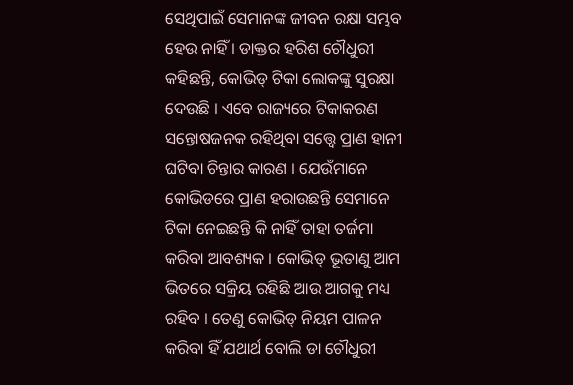ସେଥିପାଇଁ ସେମାନଙ୍କ ଜୀବନ ରକ୍ଷା ସମ୍ଭବ ହେଉ ନାହିଁ । ଡାକ୍ତର ହରିଶ ଚୌଧୁରୀ କହିଛନ୍ତି, କୋଭିଡ୍ ଟିକା ଲୋକଙ୍କୁ ସୁରକ୍ଷା ଦେଉଛି । ଏବେ ରାଜ୍ୟରେ ଟିକାକରଣ ସନ୍ତୋଷଜନକ ରହିଥିବା ସତ୍ତ୍ୱେ ପ୍ରାଣ ହାନୀ ଘଟିବା ଚିନ୍ତାର କାରଣ । ଯେଉଁମାନେ କୋଭିଡରେ ପ୍ରାଣ ହରାଉଛନ୍ତି ସେମାନେ ଟିକା ନେଇଛନ୍ତି କି ନାହିଁ ତାହା ତର୍ଜମା କରିବା ଆବଶ୍ୟକ । କୋଭିଡ୍ ଭୂତାଣୁ ଆମ ଭିତରେ ସକ୍ରିୟ ରହିଛି ଆଉ ଆଗକୁ ମଧ୍ୟ ରହିବ । ତେଣୁ କୋଭିଡ୍ ନିୟମ ପାଳନ କରିବା ହିଁ ଯଥାର୍ଥ ବୋଲି ଡା ଚୌଧୁରୀ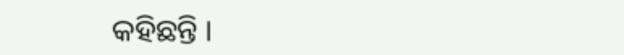କହିଛନ୍ତି ।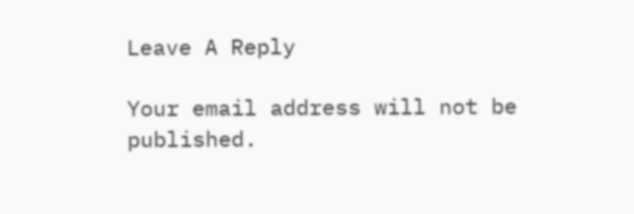Leave A Reply

Your email address will not be published.